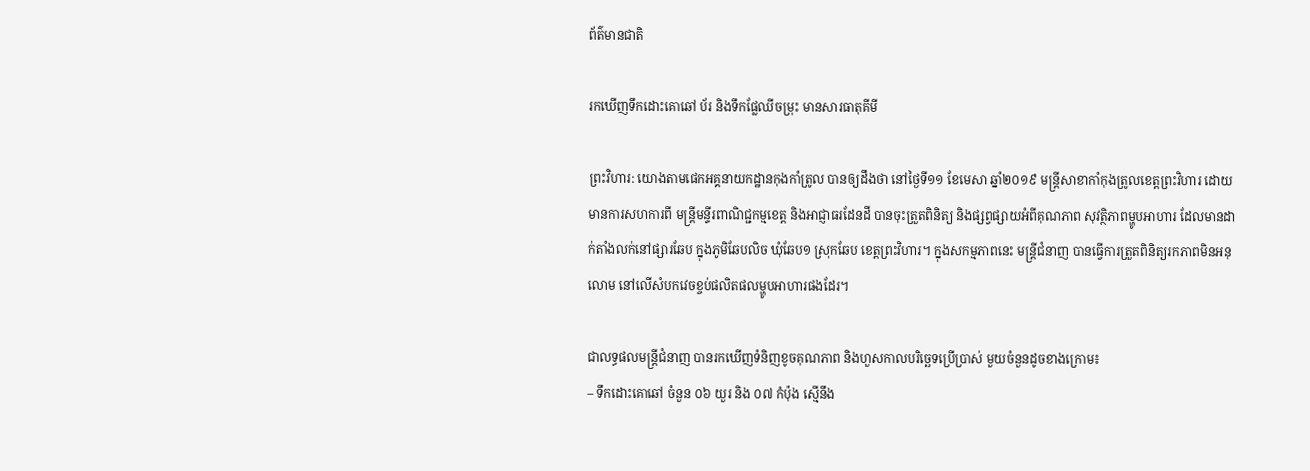ព័ត៌មានជាតិ

រកឃើញទឹកដោះគោឆៅ ប័រ និងទឹកផ្លែឈីចម្រុះ មានសារធាតុគីមី

ព្រះវិហារ: យោងតាមផេកអគ្គនាយកដ្ឋានកុងកាំត្រូល បានឲ្យដឹងថា នៅថ្ងៃទី១១ ខែមេសា ឆ្នាំ២០១៩ មន្រ្តីសាខាកាំកុងត្រូលខេត្តព្រះវិហារ ដោយមានការសហការពី មន្ត្រីមន្ទីរពាណិជ្ជកម្មខេត្ត និងអាជ្ញាធរដែនដី បានចុះត្រួតពិនិត្យ និងផ្សព្វផ្សាយអំពីគុណភាព សុវត្ថិភាពម្ហូបអាហារ ដែលមានដាក់តាំងលក់នៅផ្សារឆែប ក្នុងភូមិឆែបលិច ឃុំឆែប១ ស្រុកឆែប ខេត្តព្រះវិហារ។ ក្នុងសកម្មភាពនេះ មន្ត្រីជំនាញ បានធ្វើការត្រួតពិនិត្យរកភាពមិនអនុលោម នៅលើសំបកវេចខ្ចប់ផលិតផលម្ហូបអាហារផងដែរ។

ជាលទ្ធផលមន្ត្រីជំនាញ បានរកឃើញទំនិញខូចគុណភាព និងហួសកាលបរិច្ឆេទប្រើប្រាស់ មួយចំនួនដូចខាងក្រោម៖
– ទឹកដោះគោឆៅ ចំនួន ០៦ យួរ និង ០៧ កំប៉ុង ស្មើនឹង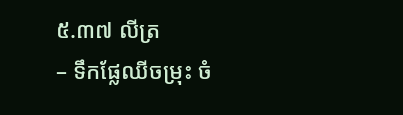៥.៣៧ លីត្រ
– ទឹកផ្លែឈីចម្រុះ ចំ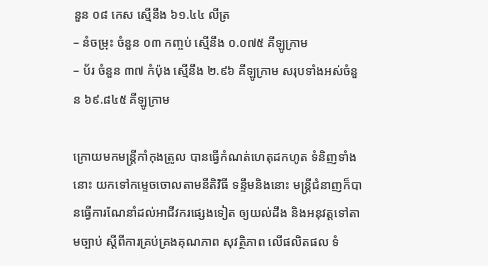នួន ០៨ កេស ស្មើនឹង ៦១.៤៤ លីត្រ
– នំចម្រុះ ចំនួន ០៣ កញ្ចប់ ស្មើនឹង ០.០៧៥ គីឡូក្រាម
– ប័រ ចំនួន ៣៧ កំប៉ុង ស្មើនឹង ២.៩៦ គីឡូក្រាម សរុបទាំងអស់ចំនួន ៦៩.៨៤៥ គីឡូក្រាម

ក្រោយមកមន្ត្រីកាំកុងត្រូល បានធ្វើកំណត់ហេតុដកហូត ទំនិញទាំងនោះ យកទៅកម្ទេចចោលតាមនីតិវិធី ទន្ទឹមនិងនោះ មន្ត្រីជំនាញក៏បានធ្វើការណែនាំដល់អាជីវករផ្សេងទៀត ឲ្យយល់ដឹង និងអនុវត្តទៅតាមច្បាប់ ស្តីពីការគ្រប់គ្រងគុណភាព សុវត្ថិភាព លើផលិតផល ទំ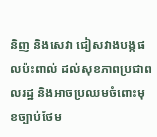និញ និងសេវា ជៀសវាងបង្កផលប៉ះពាល់ ដល់សុខភាពប្រជាពលរដ្ឋ និងអាចប្រឈមចំពោះមុខច្បាប់ថែម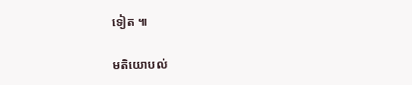ទៀត ៕

មតិយោបល់